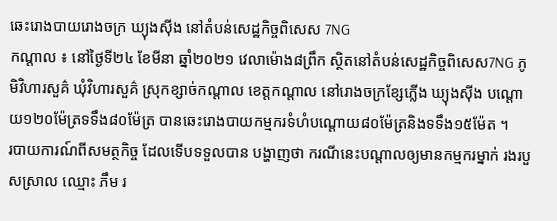ឆេះរោងបាយរោងចក្រ ឃ្យុងស៊ីង នៅតំបន់សេដ្ឋកិច្ចពិសេស 7NG
កណ្តាល ៖ នៅថ្ងៃទី២៤ ខែមីនា ឆ្នាំ២០២១ វេលាម៉ោង៨ព្រឹក ស្ថិតនៅតំបន់សេដ្ឋកិច្ចពិសេស7NG ភូមិវិហារសួគ៌ ឃុំវិហារសួគ៌ ស្រុកខ្សាច់កណ្ដាល ខេត្តកណ្តាល នៅរោងចក្រខ្សែភ្លើង ឃ្យុងស៊ីង បណ្ដោយ១២០ម៉ែត្រទទឹង៨០ម៉ែត្រ បានឆេះរោងបាយកម្មករទំហំបណ្ដោយ៨០ម៉ែត្រនិងទទឹង១៥ម៉ែត ។
របាយការណ៍ពីសមត្ថកិច្ច ដែលទើបទទួលបាន បង្ហាញថា ករណីនេះបណ្ដាលឲ្យមានកម្មករម្នាក់ រងរបួសស្រាល ឈ្មោះ ភឹម រ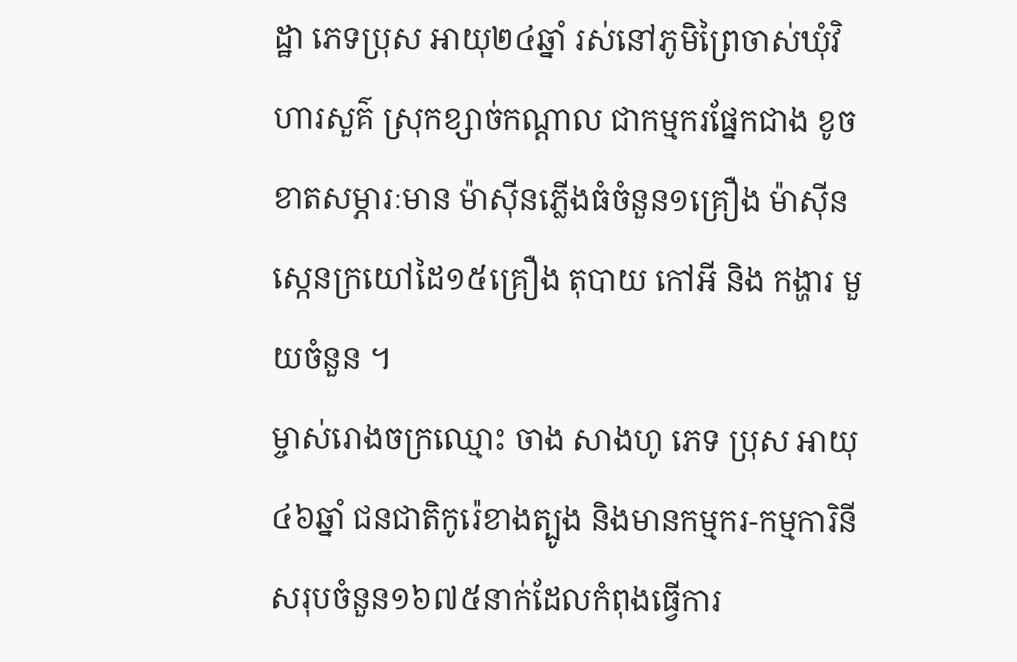ដ្ឋា ភេទប្រុស អាយុ២៤ឆ្នាំ រស់នៅភូមិព្រៃចាស់ឃុំវិហារសួគ៌ ស្រុកខ្សាច់កណ្ដាល ជាកម្មករផ្នែកជាង ខូចខាតសម្ភារៈមាន ម៉ាស៊ីនភ្លើងធំចំនួន១គ្រឿង ម៉ាស៊ីនស្កេនក្រយៅដៃ១៥គ្រឿង តុបាយ កៅអី និង កង្ហារ មួយចំនួន ។
ម្ចាស់រោងចក្រឈ្មោះ ចាង សាងហូ ភេទ ប្រុស អាយុ៤៦ឆ្នាំ ជនជាតិកូរ៉េខាងត្បូង និងមានកម្មករ-កម្មការិនីសរុបចំនួន១៦៧៥នាក់ដែលកំពុងធ្វើការ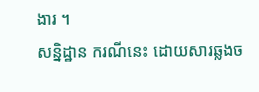ងារ ។
សន្និដ្ឋាន ករណីនេះ ដោយសារឆ្លងច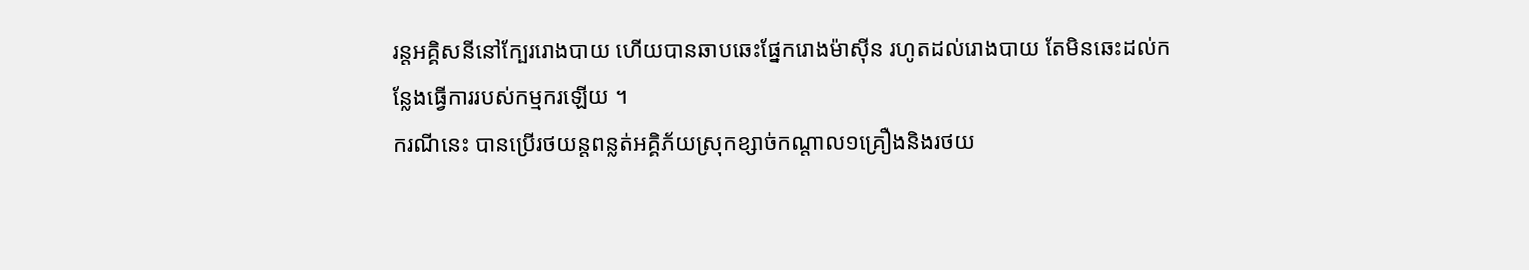រន្តអគ្គិសនីនៅក្បែររោងបាយ ហើយបានឆាបឆេះផ្នែករោងម៉ាស៊ីន រហូតដល់រោងបាយ តែមិនឆេះដល់កន្លែងធ្វើការរបស់កម្មករឡើយ ។
ករណីនេះ បានប្រើរថយន្តពន្លត់អគ្គិភ័យស្រុកខ្សាច់កណ្ដាល១គ្រឿងនិងរថយ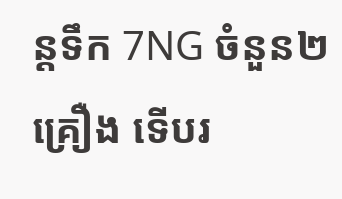ន្តទឹក 7NG ចំនួន២គ្រឿង ទើបរ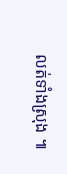លត់ទាំងស្រុង ៕